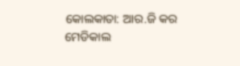କୋଲକାତା: ଆର.ଜି କର ମେଡିକାଲ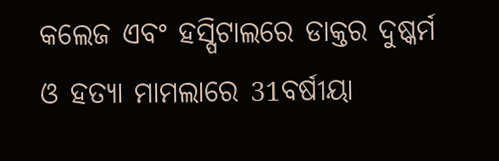କଲେଜ ଏବଂ ହସ୍ପିଟାଲରେ ଡାକ୍ତର ଦୁଷ୍କର୍ମ ଓ ହତ୍ୟା ମାମଲାରେ 31ବର୍ଷୀୟା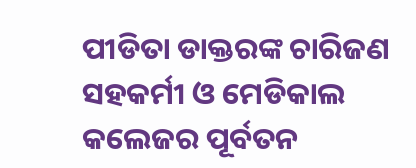ପୀଡିତା ଡାକ୍ତରଙ୍କ ଚାରିଜଣ ସହକର୍ମୀ ଓ ମେଡିକାଲ କଲେଜର ପୂର୍ବତନ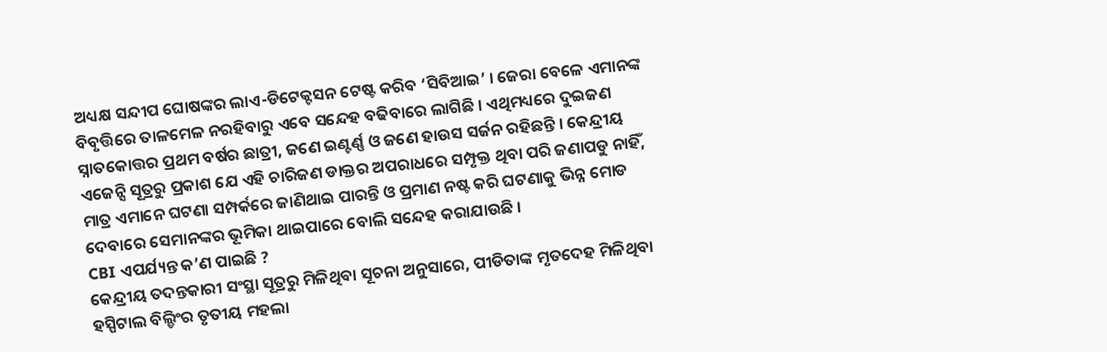ଅଧ୍ୟକ୍ଷ ସନ୍ଦୀପ ଘୋଷଙ୍କର ଲାଏ-ଡିଟେକ୍ଟସନ ଟେଷ୍ଟ କରିବ ‘ସିବିଆଇ’ । ଜେରା ବେଳେ ଏମାନଙ୍କ ବିବୃତ୍ତିରେ ତାଳମେଳ ନରହିବାରୁ ଏବେ ସନ୍ଦେହ ବଢିବାରେ ଲାଗିଛି । ଏଥିମଧ୍ୟରେ ଦୁଇଜଣ ସ୍ନାତକୋତ୍ତର ପ୍ରଥମ ବର୍ଷର ଛାତ୍ରୀ, ଜଣେ ଇଣ୍ଟର୍ଣ୍ଣ ଓ ଜଣେ ହାଉସ ସର୍ଜନ ରହିଛନ୍ତି । କେନ୍ଦ୍ରୀୟ ଏଜେନ୍ସି ସୂତ୍ରରୁ ପ୍ରକାଶ ଯେ ଏହି ଚାରିଜଣ ଡାକ୍ତର ଅପରାଧରେ ସମ୍ପୃକ୍ତ ଥିବା ପରି ଜଣାପଡୁ ନାହିଁ, ମାତ୍ର ଏମାନେ ଘଟଣା ସମ୍ପର୍କରେ ଜାଣିଥାଇ ପାରନ୍ତି ଓ ପ୍ରମାଣ ନଷ୍ଟ କରି ଘଟଣାକୁ ଭିନ୍ନ ମୋଡ ଦେବାରେ ସେମାନଙ୍କର ଭୂମିକା ଥାଇପାରେ ବୋଲି ସନ୍ଦେହ କରାଯାଉଛି ।
CBI ଏପର୍ଯ୍ୟନ୍ତ କ’ଣ ପାଇଛି ?
କେନ୍ଦ୍ରୀୟ ତଦନ୍ତକାରୀ ସଂସ୍ଥା ସୂତ୍ରରୁ ମିଳିଥିବା ସୂଚନା ଅନୁସାରେ, ପୀଡିତାଙ୍କ ମୃତଦେହ ମିଳିଥିବା ହସ୍ପିଟାଲ ବିଲ୍ଡିଂର ତୃତୀୟ ମହଲା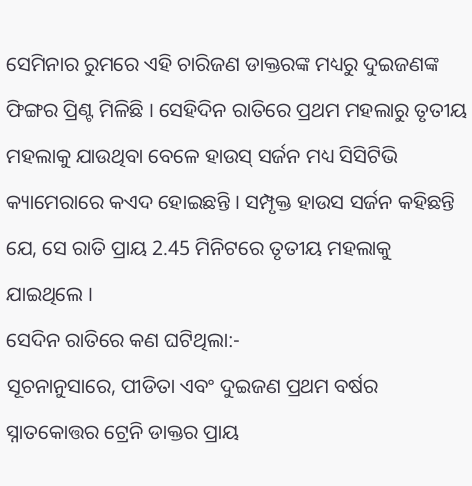ସେମିନାର ରୁମରେ ଏହି ଚାରିଜଣ ଡାକ୍ତରଙ୍କ ମଧ୍ୟରୁ ଦୁଇଜଣଙ୍କ ଫିଙ୍ଗର ପ୍ରିଣ୍ଟ ମିଳିଛି । ସେହିଦିନ ରାତିରେ ପ୍ରଥମ ମହଲାରୁ ତୃତୀୟ ମହଲାକୁ ଯାଉଥିବା ବେଳେ ହାଉସ୍ ସର୍ଜନ ମଧ୍ୟ ସିସିଟିଭି କ୍ୟାମେରାରେ କଏଦ ହୋଇଛନ୍ତି । ସମ୍ପୃକ୍ତ ହାଉସ ସର୍ଜନ କହିଛନ୍ତି ଯେ, ସେ ରାତି ପ୍ରାୟ 2.45 ମିନିଟରେ ତୃତୀୟ ମହଲାକୁ ଯାଇଥିଲେ ।
ସେଦିନ ରାତିରେ କଣ ଘଟିଥିଲା:-
ସୂଚନାନୁସାରେ, ପୀଡିତା ଏବଂ ଦୁଇଜଣ ପ୍ରଥମ ବର୍ଷର ସ୍ନାତକୋତ୍ତର ଟ୍ରେନି ଡାକ୍ତର ପ୍ରାୟ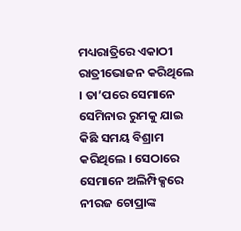ମଧ୍ୟରାତ୍ରିରେ ଏକାଠୀ ରାତ୍ରୀଭୋଜନ କରିଥିଲେ । ତା’ପରେ ସେମାନେ ସେମିନାର ରୁମକୁ ଯାଇ କିଛି ସମୟ ବିଶ୍ରାମ କରିଥିଲେ । ସେଠାରେ ସେମାନେ ଅଲିମ୍ପିକ୍ସରେ ନୀରଜ ଚୋପ୍ରାଙ୍କ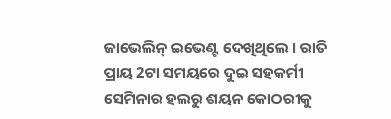ଜାଭେଲିନ୍ ଇଭେଣ୍ଟ ଦେଖିଥିଲେ । ରାତି ପ୍ରାୟ 2ଟା ସମୟରେ ଦୁଇ ସହକର୍ମୀ ସେମିନାର ହଲରୁ ଶୟନ କୋଠରୀକୁ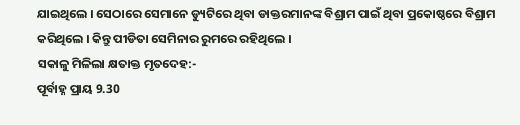ଯାଇଥିଲେ । ସେଠାରେ ସେମାନେ ଡ୍ୟୁଟିରେ ଥିବା ଡାକ୍ତରମାନଙ୍କ ବିଶ୍ରାମ ପାଇଁ ଥିବା ପ୍ରକୋଷ୍ଠରେ ବିଶ୍ରାମ କରିଥିଲେ । କିନ୍ତୁ ପୀଡିତା ସେମିନାର ରୁମରେ ରହିଥିଲେ ।
ସକାଳୁ ମିଳିଲା କ୍ଷତାକ୍ତ ମୃତଦେହ:-
ପୂର୍ବାହ୍ନ ପ୍ରାୟ 9.30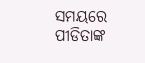ସମୟରେ ପୀଡିତାଙ୍କ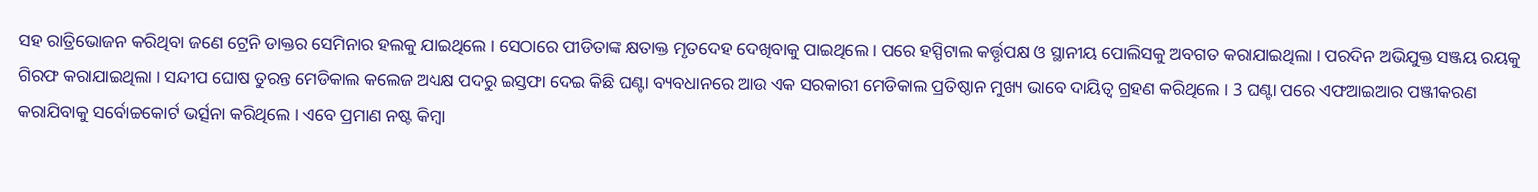ସହ ରାତ୍ରିଭୋଜନ କରିଥିବା ଜଣେ ଟ୍ରେନି ଡାକ୍ତର ସେମିନାର ହଲକୁ ଯାଇଥିଲେ । ସେଠାରେ ପୀଡିତାଙ୍କ କ୍ଷତାକ୍ତ ମୃତଦେହ ଦେଖିବାକୁ ପାଇଥିଲେ । ପରେ ହସ୍ପିଟାଲ କର୍ତ୍ତୃପକ୍ଷ ଓ ସ୍ଥାନୀୟ ପୋଲିସକୁ ଅବଗତ କରାଯାଇଥିଲା । ପରଦିନ ଅଭିଯୁକ୍ତ ସଞ୍ଜୟ ରୟକୁ ଗିରଫ କରାଯାଇଥିଲା । ସନ୍ଦୀପ ଘୋଷ ତୁରନ୍ତ ମେଡିକାଲ କଲେଜ ଅଧ୍ୟକ୍ଷ ପଦରୁ ଇସ୍ତଫା ଦେଇ କିଛି ଘଣ୍ଟା ବ୍ୟବଧାନରେ ଆଉ ଏକ ସରକାରୀ ମେଡିକାଲ ପ୍ରତିଷ୍ଠାନ ମୁଖ୍ୟ ଭାବେ ଦାୟିତ୍ବ ଗ୍ରହଣ କରିଥିଲେ । 3 ଘଣ୍ଟା ପରେ ଏଫଆଇଆର ପଞ୍ଜୀକରଣ କରାଯିବାକୁ ସର୍ବୋଚ୍ଚକୋର୍ଟ ଭର୍ତ୍ସନା କରିଥିଲେ । ଏବେ ପ୍ରମାଣ ନଷ୍ଟ କିମ୍ବା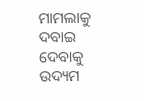ମାମଲାକୁ ଦବାଇ ଦେବାକୁ ଉଦ୍ୟମ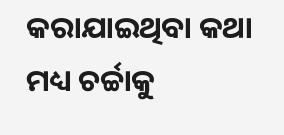କରାଯାଇଥିବା କଥା ମଧ୍ୟ ଚର୍ଚ୍ଚାକୁ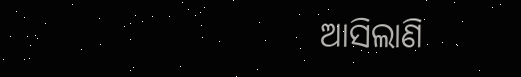ଆସିଲାଣି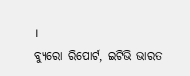।
ବ୍ୟୁରୋ ରିପୋର୍ଟ, ଇଟିଭି ଭାରତ